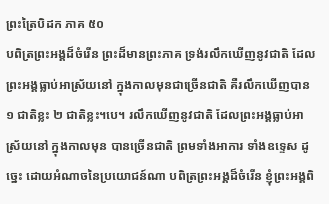ព្រះត្រៃបិដក ភាគ ៥០
បពិត្រព្រះអង្គដ៏ចំរើន ព្រះដ៏មានព្រះភាគ ទ្រង់រលឹកឃើញនូវជាតិ ដែលព្រះអង្គធ្លាប់អាស្រ័យនៅ ក្នុងកាលមុនជាច្រើនជាតិ គឺរលឹកឃើញបាន ១ ជាតិខ្លះ ២ ជាតិខ្លះ។បេ។ រលឹកឃើញនូវជាតិ ដែលព្រះអង្គធ្លាប់អាស្រ័យនៅ ក្នុងកាលមុន បានច្រើនជាតិ ព្រមទាំងអាការ ទាំងឧទ្ទេស ដូច្នេះ ដោយអំណាចនៃប្រយោជន៍ណា បពិត្រព្រះអង្គដ៏ចំរើន ខ្ញុំព្រះអង្គពិ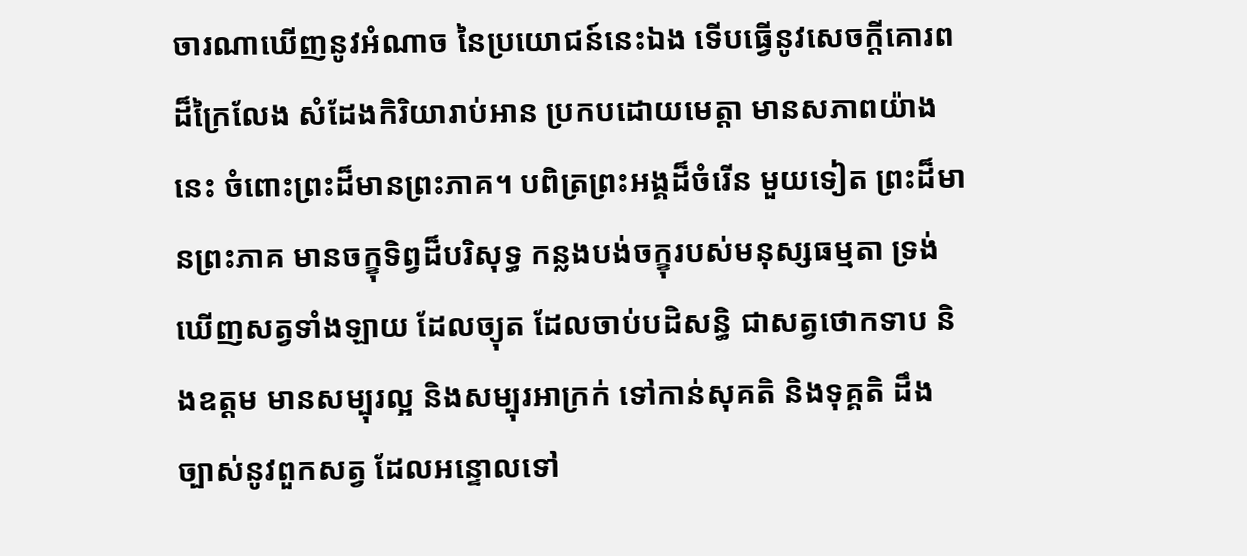ចារណាឃើញនូវអំណាច នៃប្រយោជន៍នេះឯង ទើបធ្វើនូវសេចក្តីគោរពដ៏ក្រៃលែង សំដែងកិរិយារាប់អាន ប្រកបដោយមេត្តា មានសភាពយ៉ាងនេះ ចំពោះព្រះដ៏មានព្រះភាគ។ បពិត្រព្រះអង្គដ៏ចំរើន មួយទៀត ព្រះដ៏មានព្រះភាគ មានចក្ខុទិព្វដ៏បរិសុទ្ធ កន្លងបង់ចក្ខុរបស់មនុស្សធម្មតា ទ្រង់ឃើញសត្វទាំងឡាយ ដែលច្យុត ដែលចាប់បដិសន្ធិ ជាសត្វថោកទាប និងឧត្តម មានសម្បុរល្អ និងសម្បុរអាក្រក់ ទៅកាន់សុគតិ និងទុគ្គតិ ដឹងច្បាស់នូវពួកសត្វ ដែលអន្ទោលទៅ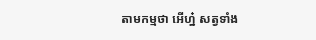តាមកម្មថា អើហ្ន៎ សត្វទាំង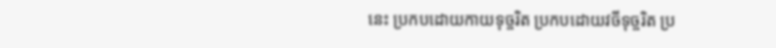នេះ ប្រកបដោយកាយទុច្ចរិត ប្រកបដោយវចីទុច្ចរិត ប្រ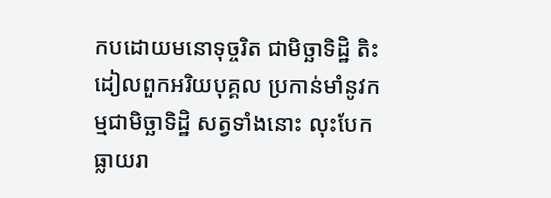កបដោយមនោទុច្ចរិត ជាមិច្ឆាទិដ្ឋិ តិះដៀលពួកអរិយបុគ្គល ប្រកាន់មាំនូវកម្មជាមិច្ឆាទិដ្ឋិ សត្វទាំងនោះ លុះបែកធ្លាយរា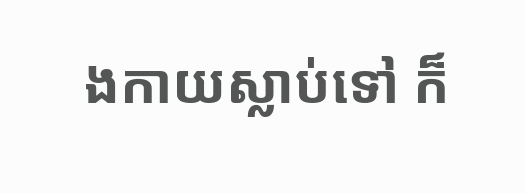ងកាយស្លាប់ទៅ ក៏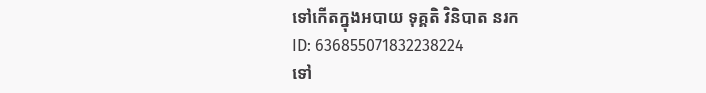ទៅកើតក្នុងអបាយ ទុគ្គតិ វិនិបាត នរក
ID: 636855071832238224
ទៅ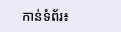កាន់ទំព័រ៖